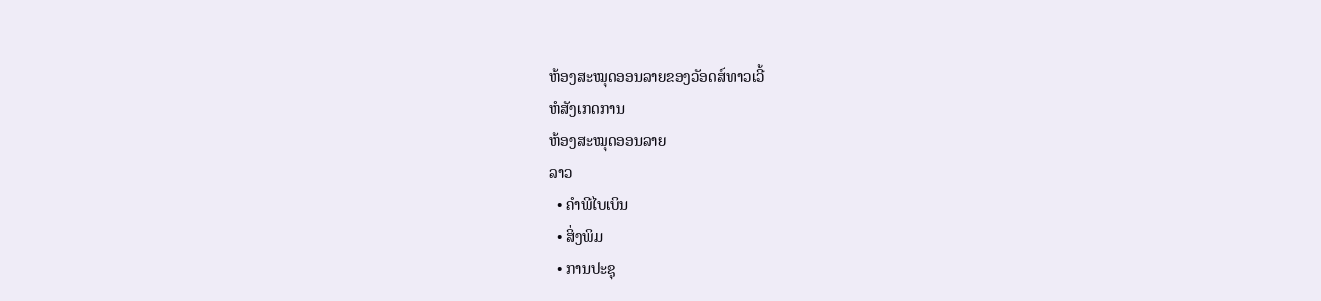ຫ້ອງສະໝຸດອອນລາຍຂອງວັອດສ໌ທາວເວີ້
ຫໍສັງເກດການ
ຫ້ອງສະໝຸດອອນລາຍ
ລາວ
  • ຄຳພີໄບເບິນ
  • ສິ່ງພິມ
  • ການປະຊຸ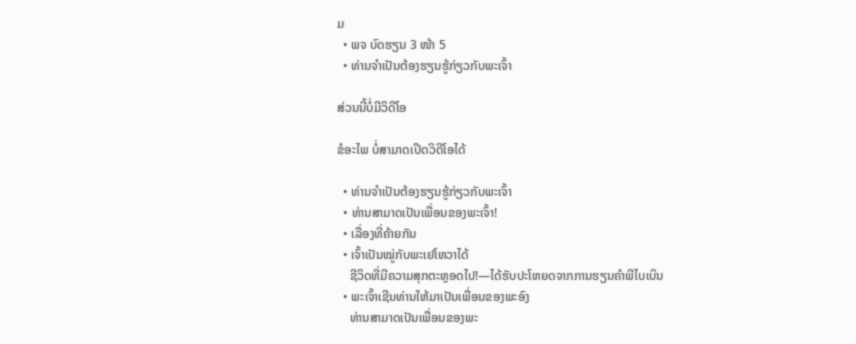ມ
  • ພຈ ບົດຮຽນ 3 ໜ້າ 5
  • ທ່ານຈຳເປັນຕ້ອງຮຽນຮູ້ກ່ຽວກັບພະເຈົ້າ

ສ່ວນນີ້ບໍ່ມີວິດີໂອ

ຂໍອະໄພ ບໍ່ສາມາດເປີດວິດີໂອໄດ້

  • ທ່ານຈຳເປັນຕ້ອງຮຽນຮູ້ກ່ຽວກັບພະເຈົ້າ
  • ທ່ານສາມາດເປັນເພື່ອນຂອງພະເຈົ້າ!
  • ເລື່ອງທີ່ຄ້າຍກັນ
  • ເຈົ້າເປັນໝູ່ກັບພະເຢໂຫວາໄດ້
    ຊີວິດທີ່ມີຄວາມສຸກຕະຫຼອດໄປ!—ໄດ້ຮັບປະໂຫຍດຈາກການຮຽນຄຳພີໄບເບິນ
  • ພະເຈົ້າເຊີນທ່ານໃຫ້ມາເປັນເພື່ອນຂອງພະອົງ
    ທ່ານສາມາດເປັນເພື່ອນຂອງພະ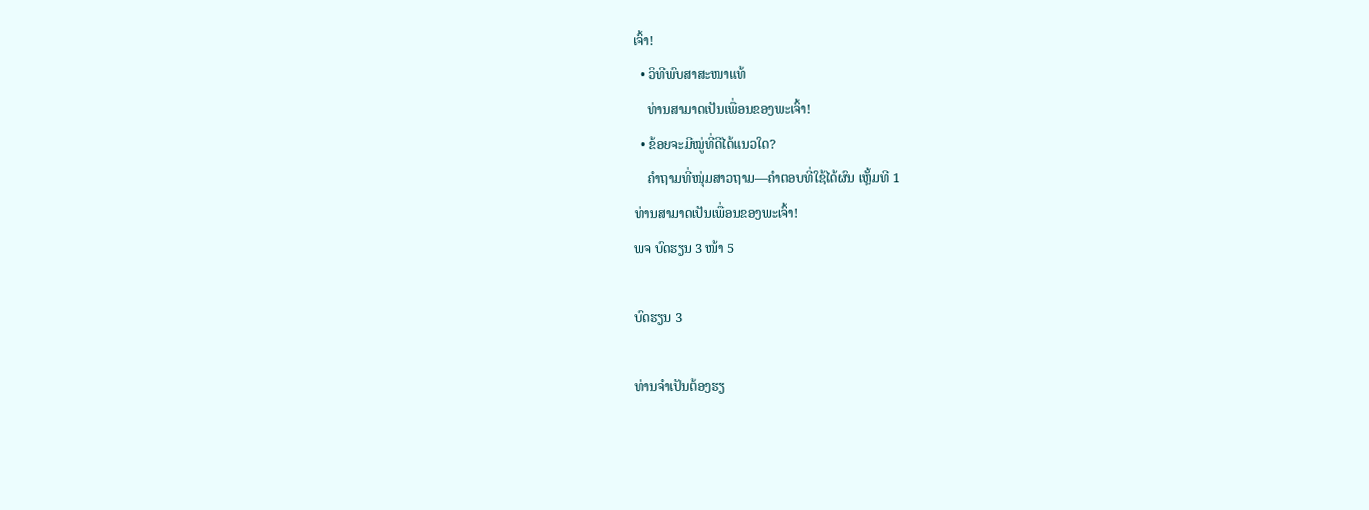ເຈົ້າ!
  • ວິທີພົບສາສະໜາແທ້
    ທ່ານສາມາດເປັນເພື່ອນຂອງພະເຈົ້າ!
  • ຂ້ອຍຈະມີໝູ່ທີ່ດີໄດ້ແນວໃດ?
    ຄຳຖາມທີ່ໜຸ່ມສາວຖາມ—ຄຳຕອບທີ່ໃຊ້ໄດ້ຜົນ ເຫຼັ້ມທີ 1
ທ່ານສາມາດເປັນເພື່ອນຂອງພະເຈົ້າ!
ພຈ ບົດຮຽນ 3 ໜ້າ 5

ບົດຮຽນ 3

ທ່ານຈຳເປັນຕ້ອງຮຽ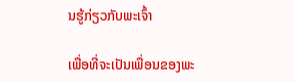ນຮູ້ກ່ຽວກັບພະເຈົ້າ

ເພື່ອທີ່ຈະເປັນເພື່ອນຂອງພະ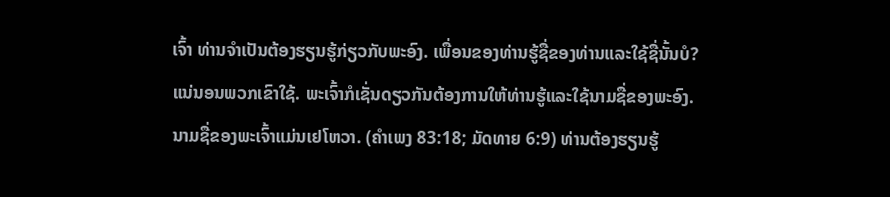ເຈົ້າ ທ່ານຈຳເປັນຕ້ອງຮຽນຮູ້ກ່ຽວກັບພະອົງ. ເພື່ອນຂອງທ່ານຮູ້ຊື່ຂອງທ່ານແລະໃຊ້ຊື່ນັ້ນບໍ? ແນ່ນອນພວກເຂົາໃຊ້. ພະເຈົ້າກໍເຊັ່ນດຽວກັນຕ້ອງການໃຫ້ທ່ານຮູ້ແລະໃຊ້ນາມຊື່ຂອງພະອົງ. ນາມຊື່ຂອງພະເຈົ້າແມ່ນເຢໂຫວາ. (ຄຳເພງ 83:18; ມັດທາຍ 6:9) ທ່ານຕ້ອງຮຽນຮູ້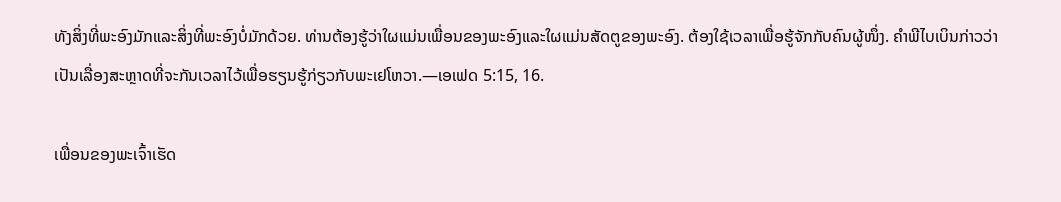ທັງສິ່ງທີ່ພະອົງມັກແລະສິ່ງທີ່ພະອົງບໍ່ມັກດ້ວຍ. ທ່ານຕ້ອງຮູ້ວ່າໃຜແມ່ນເພື່ອນຂອງພະອົງແລະໃຜແມ່ນສັດຕູຂອງພະອົງ. ຕ້ອງໃຊ້ເວລາເພື່ອຮູ້ຈັກກັບຄົນຜູ້ໜຶ່ງ. ຄຳພີໄບເບິນກ່າວວ່າເປັນເລື່ອງສະຫຼາດທີ່ຈະກັນເວລາໄວ້ເພື່ອຮຽນຮູ້ກ່ຽວກັບພະເຢໂຫວາ.—ເອເຟດ 5:15, 16.

ເພື່ອນຂອງພະເຈົ້າເຮັດ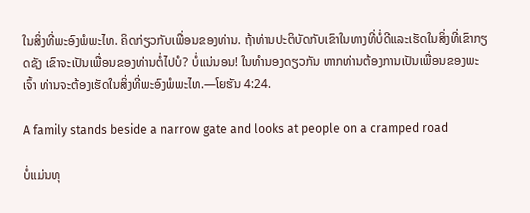ໃນສິ່ງທີ່ພະອົງພໍພະໄທ. ຄິດກ່ຽວກັບເພື່ອນຂອງທ່ານ. ຖ້າທ່ານປະຕິບັດກັບເຂົາໃນທາງທີ່ບໍ່ດີແລະເຮັດໃນສິ່ງທີ່ເຂົາກຽດຊັງ ເຂົາຈະເປັນເພື່ອນຂອງທ່ານຕໍ່ໄປບໍ? ບໍ່ແນ່ນອນ! ໃນທຳນອງດຽວກັນ ຫາກທ່ານຕ້ອງການເປັນເພື່ອນຂອງພະເຈົ້າ ທ່ານຈະຕ້ອງເຮັດໃນສິ່ງທີ່ພະອົງພໍພະໄທ.—ໂຍຮັນ 4:24.

A family stands beside a narrow gate and looks at people on a cramped road

ບໍ່ແມ່ນທຸ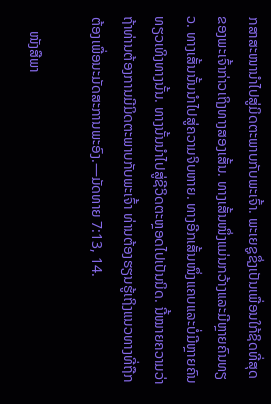ກສາສະໜານຳໄປສູ່ມິດຕະພາບກັບພະເຈົ້າ. ພະເຍຊູຊຶ່ງເປັນເພື່ອນໃກ້ຊິດທີ່ສຸດຂອງພະເຈົ້າກ່າວເຖິງທາງສອງເສັ້ນ. ທາງເສັ້ນໜຶ່ງແມ່ນກວ້າງແລະມີຫຼາຍຄົນທຽວ. ທາງເສັ້ນນັ້ນນຳໄປສູ່ຄວາມຈິບຫາຍ. ທາງອີກເສັ້ນໜຶ່ງແຄບແລະບໍ່ມີຫຼາຍຄົນທຽວເທິງທາງນັ້ນ. ທາງນັ້ນນຳໄປສູ່ຊີວິດຕະຫຼອດໄປເປັນນິດ. ນີ້ໝາຍຄວາມວ່າຖ້າທ່ານຕ້ອງການມີມິດຕະພາບກັບພະເຈົ້າ ທ່ານຕ້ອງຮຽນຮູ້ເຖິງແນວທາງທີ່ຖືກຕ້ອງເພື່ອນະມັດສະການພະອົງ.—ມັດທາຍ 7:13, 14.

    ໜັງສືພາ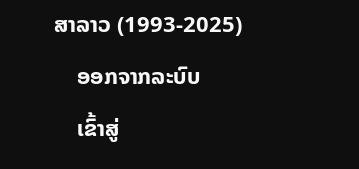ສາລາວ (1993-2025)
    ອອກຈາກລະບົບ
    ເຂົ້າສູ່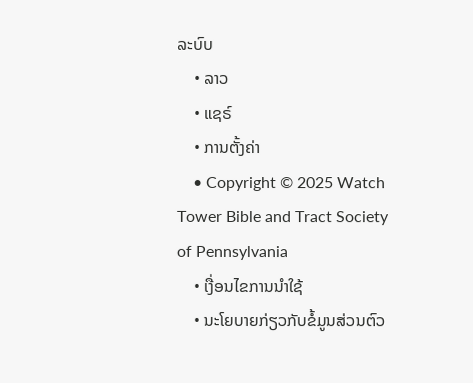ລະບົບ
    • ລາວ
    • ແຊຣ໌
    • ການຕັ້ງຄ່າ
    • Copyright © 2025 Watch Tower Bible and Tract Society of Pennsylvania
    • ເງື່ອນໄຂການນຳໃຊ້
    • ນະໂຍບາຍກ່ຽວກັບຂໍ້ມູນສ່ວນຕົວ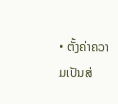• ຕັ້ງຄ່າຄວາມເປັນສ່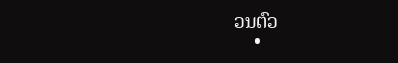ວນຕົວ
    •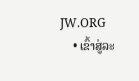JW.ORG
    • ເຂົ້າສູ່ລະ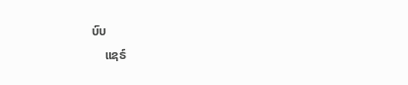ບົບ
    ແຊຣ໌